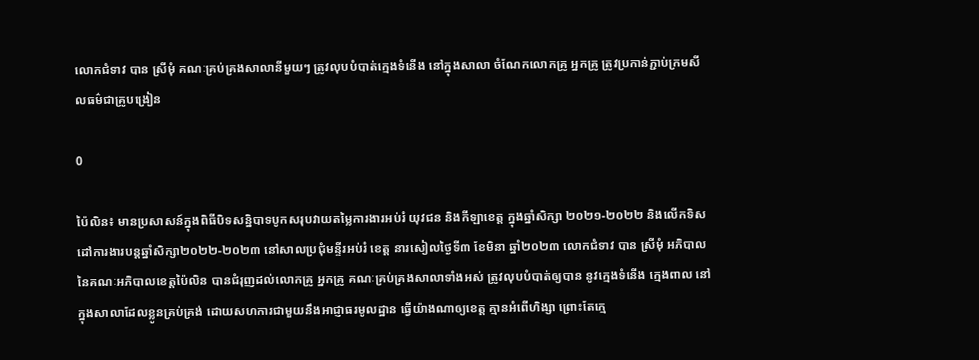លោកជំទាវ បាន ស្រីមុំ គណៈគ្រប់គ្រងសាលានីមួយៗ ត្រូវលុបបំបាត់ក្មេងទំនើង នៅក្នុងសាលា ចំណែកលោកគ្រូ អ្នកគ្រូ ត្រូវប្រកាន់ភ្ជាប់ក្រមសីលធម៌ជាគ្រូបង្រៀន

0

ប៉ៃលិន៖ មានប្រសាសន៍ក្នុងពិធីបិទសន្និបាទបូកសរុបវាយតម្លៃការងារអប់រំ យុវជន និងកីឡាខេត្ត ក្នុងឆ្នាំសិក្សា ២០២១-២០២២ និងលើកទិសដៅការងារបន្តឆ្នាំសិក្សា២០២២-២០២៣ នៅសាលប្រជុំមន្ទីរអប់រំ ខេត្ត នារសៀលថ្ងៃទី៣ ខែមិនា ឆ្នាំ២០២៣ លោកជំទាវ បាន ស្រីមុំ អភិបាលនៃគណៈអភិបាលខេត្តប៉ៃលិន បានជំរុញដល់លោកគ្រូ អ្នកគ្រូ គណៈគ្រប់គ្រងសាលាទាំងអស់ ត្រូវលុបបំបាត់ឲ្យបាន នូវក្មេងទំនើង ក្មេងពាល នៅក្នុងសាលាដែលខ្លូនគ្រប់គ្រង់ ដោយសហការជាមួយនឹងអាជ្ញាធរមូលដ្ឋាន ធ្វើយ៉ាងណាឲ្យខេត្ត គ្មានអំពើហិង្សា ព្រោះតែក្មេ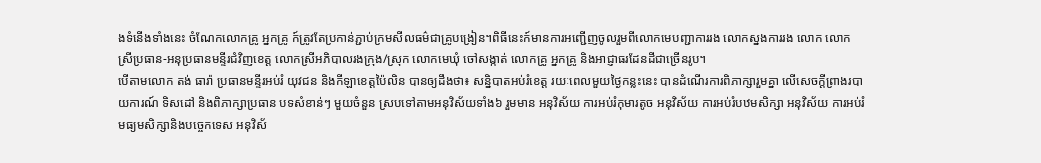ងទំនើងទាំងនេះ ចំណែកលោកគ្រូ អ្នកគ្រូ ក៍ត្រូវតែប្រកាន់ភ្ជាប់ក្រមសីលធម៌ជាគ្រូបង្រៀន។ពិធីនេះក៍មានការអញ្ជើញចូលរួមពីលោកមេបញ្ជាការរង លោកស្នងការរង លោក លោកស្រីប្រធាន-អនុប្រធានមន្ទីរជំវិញខេត្ត លោកស្រីអភិបាលរងក្រុង/ស្រុក លោកមេឃុំ ចៅសង្កាត់ លោកគ្រូ អ្នកគ្រូ និងអាជ្ញាធរដែនដីជាច្រើនរូប។
បើតាមលោក តង់ ធារ៉ា ប្រធានមន្ទីរអប់រំ យុវជន និងកីឡាខេត្តប៉ៃលិន បានឲ្យដឹងថា៖ សន្និបាតអប់រំខេត្ត រយៈពេលមួយថ្ងៃកន្លះនេះ បានដំណើរការពិភាក្សារួមគ្នា លើសេចក្តីព្រាងរបាយការណ៍ ទិសដៅ និងពិភាក្សាប្រធាន បទសំខាន់ៗ មួយចំនួន ស្របទៅតាមអនុវិស័យទាំង៦ រួមមាន អនុវិស័យ ការអប់រំកុមារតូច អនុវិស័យ ការអប់រំបឋមសិក្សា អនុវិស័យ ការអប់រំ មធ្យមសិក្សានិងបច្ចេកទេស អនុវិស័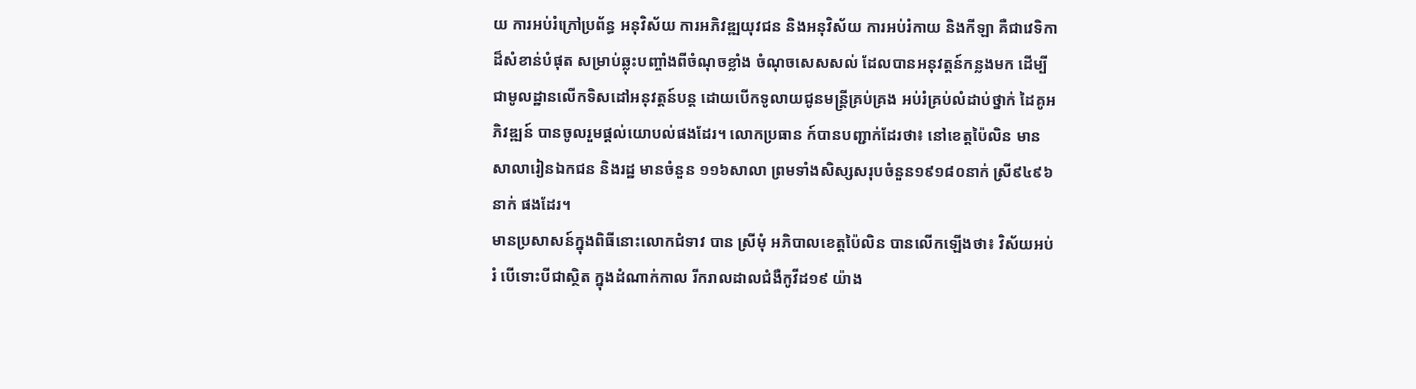យ ការអប់រំក្រៅប្រព័ន្ធ អនុវិស័យ ការអភិវឌ្ឍយុវជន និងអនុវិស័យ ការអប់រំកាយ និងកីឡា គឺជាវេទិកាដ៏សំខាន់បំផុត សម្រាប់ឆ្លុះបញ្ចាំងពីចំណុចខ្លាំង ចំណុចសេសសល់ ដែលបានអនុវត្តន៍កន្លងមក ដើម្បីជាមូលដ្ឋានលើកទិសដៅអនុវត្តន៍បន្ត ដោយបើកទូលាយជូនមន្ត្រីគ្រប់គ្រង អប់រំគ្រប់លំដាប់ថ្នាក់ ដៃគូអភិវឌ្ឍន៍ បានចូលរួមផ្តល់យោបល់ផងដែរ។ លោកប្រធាន ក៍បានបញ្ជាក់ដែរថា៖ នៅខេត្តប៉ៃលិន មានសាលារៀនឯកជន និងរដ្ឋ មានចំនួន ១១៦សាលា ព្រមទាំងសិស្សសរុបចំនួន១៩១៨០នាក់ ស្រី៩៤៩៦នាក់ ផងដែរ។
មានប្រសាសន៍ក្នុងពិធីនោះលោកជំទាវ បាន ស្រីមុំ អភិបាលខេត្តប៉ៃលិន បានលើកឡើងថា៖ វិស័យអប់រំ បើទោះបីជាស្ថិត ក្នុងដំណាក់កាល រីករាលដាលជំងឺកូវីដ១៩ យ៉ាង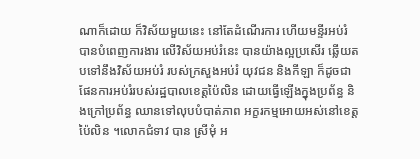ណាក៏ដោយ ក៏វិស័យមួយនេះ នៅតែដំណើរការ ហើយមន្ទីរអប់រំ បានបំពេញការងារ លើវិស័យអប់រំនេះ បានយ៉ាងល្អប្រសើរ ឆ្លើយតបទៅនឹងវិស័យអប់រំ របស់ក្រសួងអប់រំ យុវជន និងកីឡា ក៏ដូចជាផែនការអប់រំរបស់រដ្ឋបាលខេត្តប៉ៃលិន ដោយធ្វើឡើងក្នុងប្រព័ន្ធ និងក្រៅប្រព័ន្ធ ឈានទៅលុបបំបាត់ភាព អក្ខរកម្មអោយអស់នៅខេត្តប៉ៃលិន ។លោកជំទាវ បាន ស្រីមុំ អ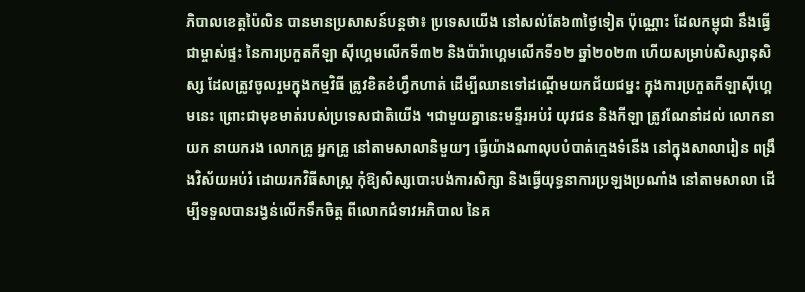ភិបាលខេត្តប៉ៃលិន បានមានប្រសាសន៍បន្តថា៖ ប្រទេសយើង នៅសល់តែ៦៣ថ្ងៃទៀត ប៉ុណ្ណោះ ដែលកម្ពុជា នឹងធ្វើជាម្ចាស់ផ្ទះ នៃការប្រកួតកីឡា ស៊ីហ្គេមលើកទី៣២ និងប៉ារ៉ាហ្គេមលើកទី១២ ឆ្នាំ២០២៣ ហើយសម្រាប់សិស្សានុសិស្ស ដែលត្រូវចូលរួមក្នុងកម្មវិធី ត្រូវខិតខំហ្វឹកហាត់ ដើម្បីឈានទៅដណ្ដើមយកជ័យជម្នះ ក្នុងការប្រកួតកីឡាស៊ីហ្គេមនេះ ព្រោះជាមុខមាត់របស់ប្រទេសជាតិយើង ។ជាមួយគ្នានេះមន្ទីរអប់រំ យុវជន និងកីឡា ត្រូវណែនាំដល់ លោកនាយក នាយករង លោកគ្រូ អ្នកគ្រូ នៅតាមសាលានិមួយៗ ធ្វើយ៉ាងណាលុបបំបាត់ក្មេងទំនើង នៅក្នុងសាលារៀន ពង្រឹងវិស័យអប់រំ ដោយរកវិធីសាស្រ្ត កុំឱ្យសិស្សបោះបង់ការសិក្សា និងធ្វើយុទ្ធនាការប្រឡងប្រណាំង នៅតាមសាលា ដើម្បីទទួលបានរង្វន់លើកទឹកចិត្ត ពីលោកជំទាវអភិបាល នៃគ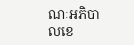ណៈអភិបាលខេ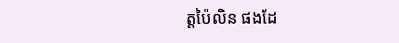ត្តប៉ៃលិន ផងដែ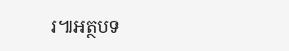រ៕អត្ថបទ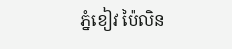ភ្នំខៀវ ប៉ៃលិន